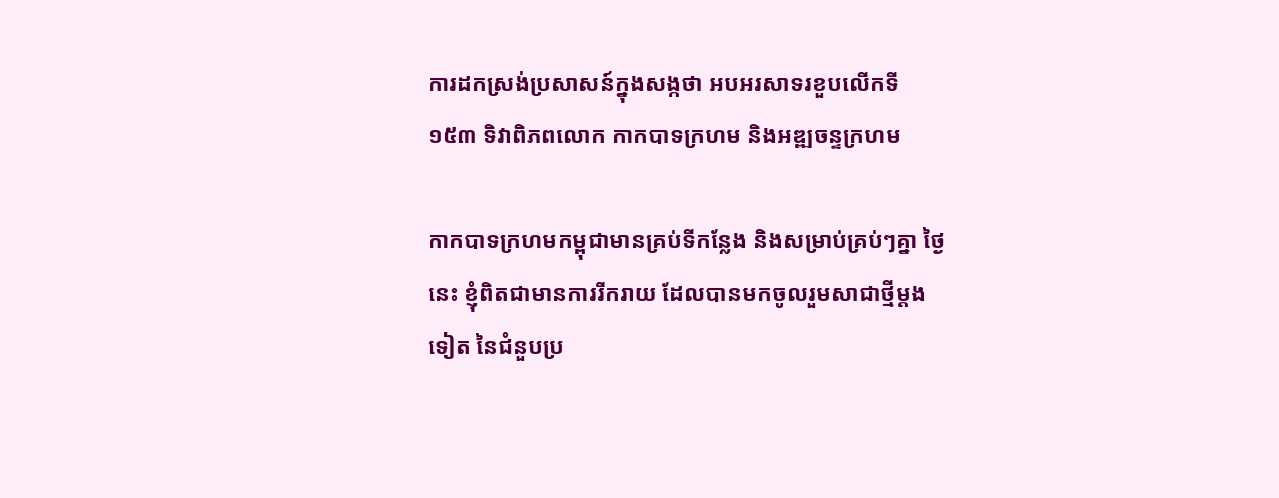ការដកស្រង់ប្រសាសន៍ក្នុងសង្កថា អបអរសាទរខួបលើកទី ១៥៣ ទិវាពិភពលោក កាកបាទក្រហម និងអឌ្ឍចន្ទក្រហម

កាកបាទក្រហមកម្ពុជាមានគ្រប់ទីកន្លែង និងសម្រាប់គ្រប់ៗគ្នា ថ្ងៃនេះ ខ្ញុំពិតជាមានការរីករាយ ដែលបានមកចូលរួមសាជាថ្មីម្តងទៀត នៃជំនួបប្រ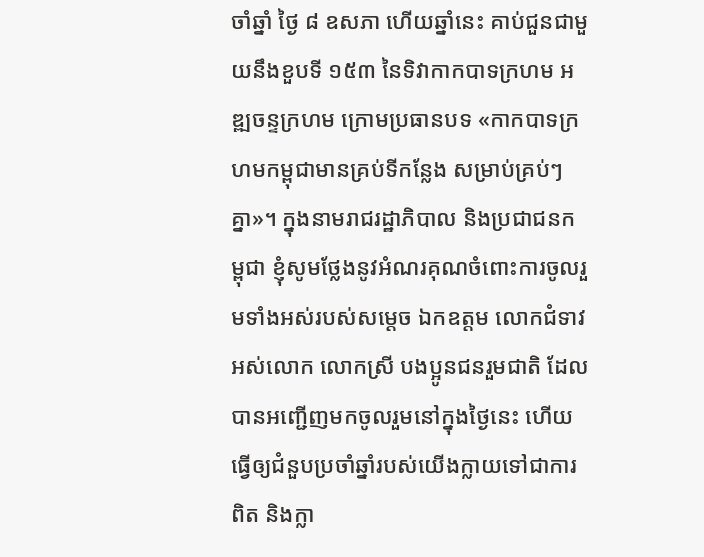ចាំឆ្នាំ ថ្ងៃ ៨ ឧសភា ហើយឆ្នាំនេះ គាប់ជួនជាមួយនឹងខួបទី ១៥៣ នៃទិវាកាកបាទក្រហម អឌ្ឍចន្ទក្រហម ក្រោមប្រធានបទ «កាកបាទក្រហមកម្ពុជាមានគ្រប់ទីកន្លែង សម្រាប់គ្រប់ៗគ្នា»។ ក្នុងនាមរាជរដ្ឋាភិបាល និងប្រជាជនកម្ពុជា ខ្ញុំសូមថ្លែងនូវអំណរគុណចំពោះការចូលរួមទាំងអស់របស់សម្តេច ឯកឧត្តម លោកជំទាវ អស់លោក លោកស្រី បងប្អូនជនរួមជាតិ ដែលបានអញ្ជើញមកចូលរួមនៅក្នុងថ្ងៃនេះ ហើយធ្វើឲ្យជំនួបប្រចាំឆ្នាំរបស់យើងក្លាយទៅជាការពិត និងក្លា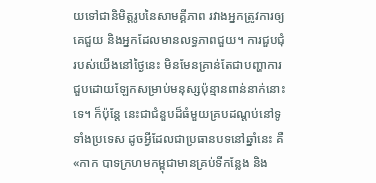យទៅជានិមិត្តរូបនៃសាមគ្គីភាព រវាងអ្នកត្រូវការឲ្យគេជួយ និងអ្នកដែលមានលទ្ធភាពជួយ។ ការជួបជុំរបស់យើងនៅថ្ងៃនេះ មិនមែនគ្រាន់តែជាបញ្ហាការជួបដោយឡែកសម្រាប់មនុស្សប៉ុន្មានពាន់នាក់នោះ ទេ។ ក៏ប៉ុន្តែ នេះជាជំនួបដ៏ធំមួយគ្របដណ្តប់នៅទូទាំងប្រទេស ដូចអ្វីដែលជាប្រធានបទនៅឆ្នាំនេះ គឺ «កាក បាទក្រហមកម្ពុជាមានគ្រប់ទីកន្លែង និង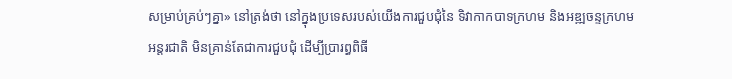សម្រាប់គ្រប់ៗគ្នា» នៅត្រង់ថា នៅក្នុងប្រទេសរបស់យើងការជួបជុំនៃ ទិវាកាកបាទក្រហម និងអឌ្ឍចន្ទក្រហមអន្តរជាតិ មិនគ្រាន់តែជាការជួបជុំ ដើម្បីប្រារព្ធពិធី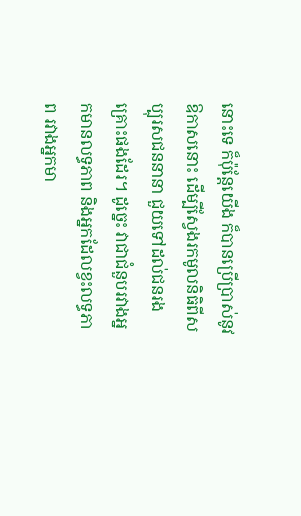នោះទេ ក៏ប៉ុន្តែយើង ក៏បានប្រើប្រាស់នូវឱកាសនោះ ដើម្បីស្វែងរកមូលនិធិពីសប្បុរសជននានា ជួយទៅដល់ជនរងគ្រោះផងដែរ។ ដូច្នេះ វាជាជំនួបរវាងអ្នកមានលទ្ធភាព និងអ្នកដែលខ្វះលទ្ធភាព រវាងអ្នកមា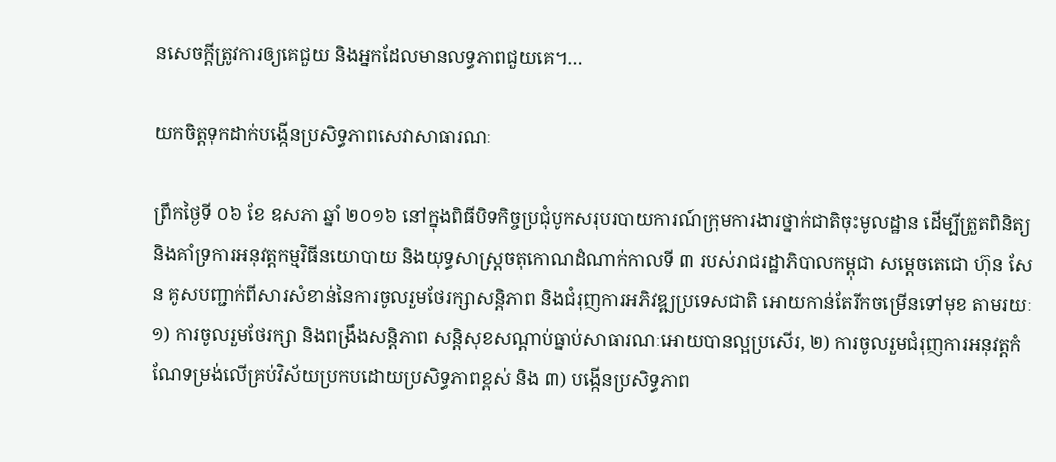នសេចក្តីត្រូវការឲ្យគេជួយ និងអ្នកដែលមានលទ្ធភាពជួយគេ។…

យកចិត្តទុកដាក់បង្កើនប្រសិទ្ធភាពសេវាសាធារណៈ

ព្រឹកថ្ងៃទី ០៦ ខែ ឧសភា ឆ្នាំ ២០១៦ នៅក្នុងពិធីបិទកិច្ចប្រជុំបូកសរុបរបាយការណ៍ក្រុមការងារថ្នាក់ជាតិចុះមូលដ្ឋាន ដើម្បីត្រួតពិនិត្យ និងគាំទ្រការអនុវត្តកម្មវិធីនយោបាយ និងយុទ្ធសាស្ត្រចតុកោណដំណាក់កាលទី ៣ របស់រាជរដ្ឋាភិបាលកម្ពុជា សម្តេចតេជោ ហ៊ុន សែន គូសបញ្ជាក់ពីសារសំខាន់នៃការចូលរួមថែរក្សាសន្តិភាព និងជំរុញការអភិវឌ្ឍប្រទេសជាតិ អោយកាន់តែរីកចម្រើនទៅមុខ តាមរយៈ ១) ការចូលរួមថែរក្សា និងពង្រឹងសន្តិភាព សន្តិសុខសណ្តាប់ធ្នាប់សាធារណៈអោយបានល្អប្រសើរ, ២) ការចូលរួមជំរុញការអនុវត្តកំណែទម្រង់លើគ្រប់វិស័យប្រកបដោយប្រសិទ្ធភាពខ្ពស់ និង ៣) បង្កើនប្រសិទ្ធភាព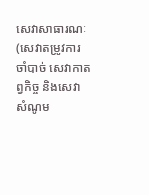សេវាសាធារណៈ (សេវាតម្រូវការចាំបាច់ សេវាកាតព្វកិច្ច និងសេវាសំណូម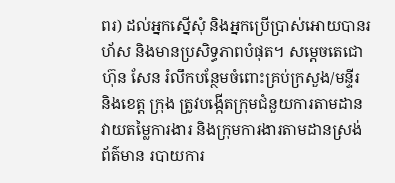ពរ) ដល់អ្នកស្នើសុំ និងអ្នកប្រើប្រាស់អោយបានរហ័ស និងមានប្រសិទ្ធភាពបំផុត។ សម្តេចតេជោ ហ៊ុន សែន រំលឹកបន្ថែមចំពោះគ្រប់ក្រសួង/មន្ទីរ និងខេត្ត ក្រុង ត្រូវបង្កើតក្រុមជំនួយការតាមដានវាយតម្លៃការងារ និងក្រុមការងារតាមដានស្រង់ព័ត៌មាន របាយការ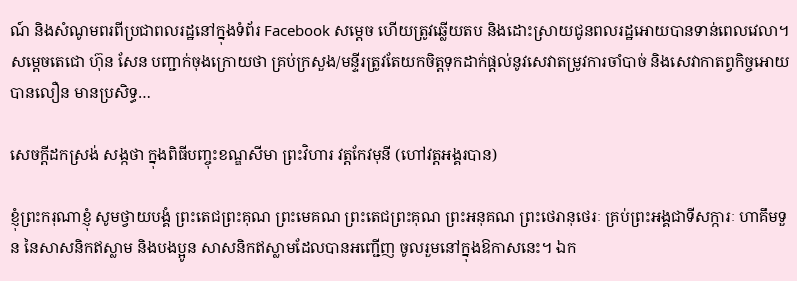ណ៍ និងសំណូមពរពីប្រជាពលរដ្ឋនៅក្នុងទំព័រ Facebook សម្តេច ហើយត្រូវឆ្លើយតប និងដោះស្រាយជូនពលរដ្ឋអោយបានទាន់ពេលវេលា។ សម្តេចតេជោ ហ៊ុន សែន បញ្ជាក់ចុងក្រោយថា គ្រប់ក្រសួង/មន្ទីរត្រូវតែយកចិត្តទុកដាក់ផ្តល់នូវសេវាតម្រូវការចាំបាច់ និងសេវាកាតព្វកិច្ចអោយបានលឿន មានប្រសិទ្ធ…

សេចក្តីដកស្រង់ សង្កថា ក្នុងពិធីបញ្ចុះខណ្ឌសីមា ព្រះវិហារ វត្តកែវមុនី (ហៅវត្តអង្គរបាន)

ខ្ញុំព្រះករុណាខ្ញុំ សូមថ្វាយបង្គំ ព្រះតេជព្រះគុណ ព្រះមេគណ ព្រះតេជព្រះគុណ ព្រះអនុគណ ព្រះថេរានុថេរៈ គ្រប់ព្រះអង្គជាទីសក្ការៈ ហាគឹមទួន នៃសាសនិកឥស្លាម និងបងប្អូន សាសនិកឥស្លាមដែលបានអញ្ជើញ ចូលរួមនៅក្នុងឱកាសនេះ។ ឯក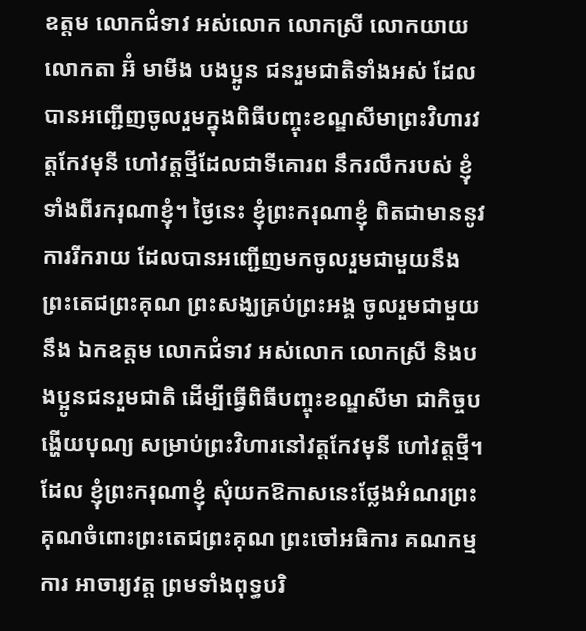ឧត្តម លោកជំទាវ អស់លោក លោកស្រី លោកយាយ លោកតា អ៊ំ មាមីង បងប្អូន ជនរួមជាតិទាំងអស់ ដែលបានអញ្ជើញចូលរួមក្នុងពិធីបញ្ចុះខណ្ឌសីមាព្រះវិហារវត្តកែវមុនី ហៅវត្តថ្មីដែលជាទីគោរព នឹករលឹករបស់ ខ្ញុំទាំងពីរករុណាខ្ញុំ។ ថ្ងៃនេះ ខ្ញុំព្រះករុណាខ្ញុំ ពិតជាមាននូវការរីករាយ ដែលបានអញ្ជើញមកចូលរួមជាមួយនឹងព្រះតេជព្រះគុណ ព្រះសង្ឃគ្រប់ព្រះអង្គ ចូលរួមជាមួយនឹង ឯកឧត្តម លោកជំទាវ អស់លោក លោកស្រី និងបងប្អូនជនរួមជាតិ ដើម្បីធ្វើពិធីបញ្ចុះខណ្ឌសីមា ជាកិច្ចបង្ហើយបុណ្យ សម្រាប់ព្រះវិហារនៅវត្តកែវមុនី ហៅវត្តថ្មី។ ដែល ខ្ញុំព្រះករុណាខ្ញុំ សុំយកឱកាសនេះថ្លែងអំណរព្រះគុណចំពោះព្រះតេជព្រះគុណ ព្រះចៅអធិការ គណកម្មការ អាចារ្យវត្ត ព្រមទាំងពុទ្ធបរិ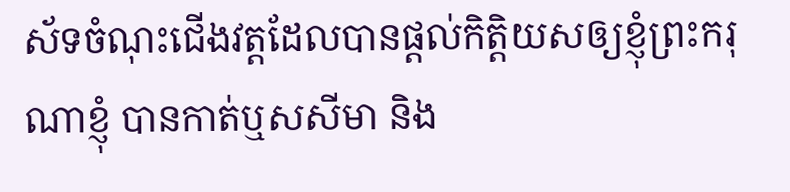ស័ទចំណុះជើងវត្តដែលបានផ្តល់កិត្តិយសឲ្យខ្ញុំព្រះករុណាខ្ញុំ បានកាត់ឬសសីមា និង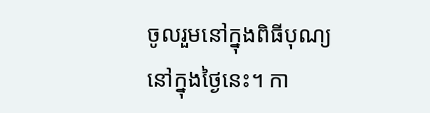ចូលរួមនៅក្នុងពិធីបុណ្យនៅក្នុងថ្ងៃនេះ។ កា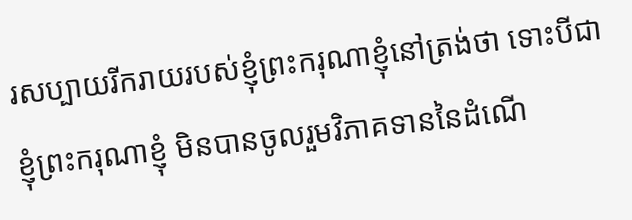រសប្បាយរីករាយរបស់ខ្ញុំព្រះករុណាខ្ញុំនៅត្រង់ថា ទោះបីជាខ្ញុំព្រះករុណាខ្ញុំ មិនបានចូលរួមវិភាគទាននៃដំណើ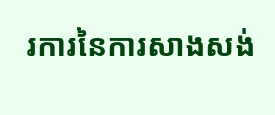រការនៃការសាងសង់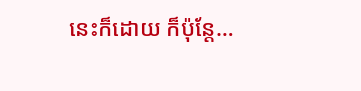នេះក៏ដោយ ក៏ប៉ុន្តែ…